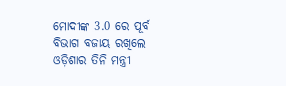ମୋଦୀଙ୍କ 3.0 ରେ ପୂର୍ବ ବିଭାଗ ବଜାୟ ରଖିଲେ ଓଡ଼ିଶାର ତିନି ମନ୍ତ୍ରୀ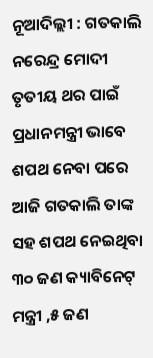ନୂଆଦିଲ୍ଲୀ : ଗତକାଲି ନରେନ୍ଦ୍ର ମୋଦୀ ତୃତୀୟ ଥର ପାଇଁ ପ୍ରଧାନମନ୍ତ୍ରୀ ଭାବେ ଶପଥ ନେବା ପରେ ଆଜି ଗତକାଲି ତାଙ୍କ ସହ ଶପଥ ନେଇଥିବା ୩୦ ଜଣ କ୍ୟାବିନେଟ୍ ମନ୍ତ୍ରୀ ,୫ ଜଣ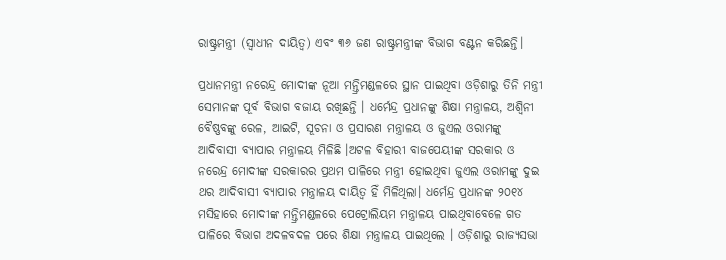ରାଷ୍ଟ୍ରମନ୍ତ୍ରୀ (ସ୍ୱାଧୀନ ଦାୟିତ୍ୱ) ଏବଂ ୩୬ ଜଣ ରାଷ୍ଟ୍ରମନ୍ତ୍ରୀଙ୍କ ବିଭାଗ ବଣ୍ଟନ କରିଛନ୍ତି।

ପ୍ରଧାନମନ୍ତ୍ରୀ ନରେନ୍ଦ୍ର ମୋଦୀଙ୍କ ନୂଆ ମନ୍ତ୍ରିମଣ୍ଡଳରେ ସ୍ଥାନ ପାଇଥିବା ଓଡ଼ିଶାରୁ ତିନି ମନ୍ତ୍ରୀ ସେମାନଙ୍କ ପୂର୍ବ ବିଭାଗ ବଜାୟ ରଖିଛନ୍ତି । ଧର୍ମେନ୍ଦ୍ର ପ୍ରଧାନଙ୍କୁ ଶିକ୍ଷା ମନ୍ତ୍ରାଳୟ, ଅଶ୍ୱିନୀ ବୈଷ୍ଣବଙ୍କୁ ରେଳ, ଆଇଟି, ସୂଚନା ଓ ପ୍ରସାରଣ ମନ୍ତ୍ରାଳୟ ଓ ଜୁଏଲ ଓରାମଙ୍କୁ ଆଦିବାସୀ ବ୍ୟାପାର ମନ୍ତ୍ରାଳୟ ମିଳିଛି ।ଅଟଳ ବିହାରୀ ବାଜପେୟୀଙ୍କ ସରକାର ଓ ନରେନ୍ଦ୍ର ମୋଦୀଙ୍କ ସରକାରର ପ୍ରଥମ ପାଳିରେ ମନ୍ତ୍ରୀ ହୋଇଥିବା ଜୁଏଲ ଓରାମଙ୍କୁ ଦୁଇ ଥର ଆଦିବାସୀ ବ୍ୟାପାର ମନ୍ତ୍ରାଳୟ ଦାୟିତ୍ବ ହିଁ ମିଳିଥିଲା। ଧର୍ମେନ୍ଦ୍ର ପ୍ରଧାନଙ୍କ ୨୦୧୪ ମସିହାରେ ମୋଦୀଙ୍କ ମନ୍ତ୍ରିମଣ୍ଡଳରେ ପେଟ୍ରୋଲିୟମ ମନ୍ତ୍ରାଳୟ ପାଇଥିବାବେଳେ ଗତ ପାଳିରେ ବିଭାଗ ଅଦଳବଦଳ ପରେ ଶିକ୍ଷା ମନ୍ତ୍ରାଳୟ ପାଇଥିଲେ । ଓଡ଼ିଶାରୁ ରାଜ୍ୟସଭା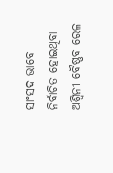ସାଂସଦ ଭାବେ ନିର୍ବାଚିତ ହୋଇଥିବା ଅଶ୍ବିନୀ ବୈଷ୍ଣବ ରେଳ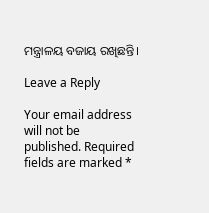ମନ୍ତ୍ରାଳୟ ବଜାୟ ରଖିଛନ୍ତି।

Leave a Reply

Your email address will not be published. Required fields are marked *